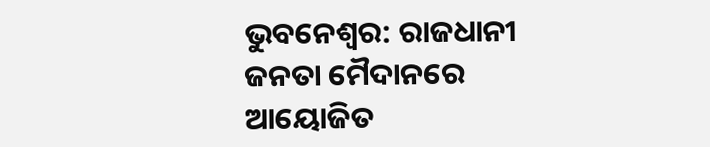ଭୁବନେଶ୍ୱର: ରାଜଧାନୀ ଜନତା ମୈଦାନରେ ଆୟୋଜିତ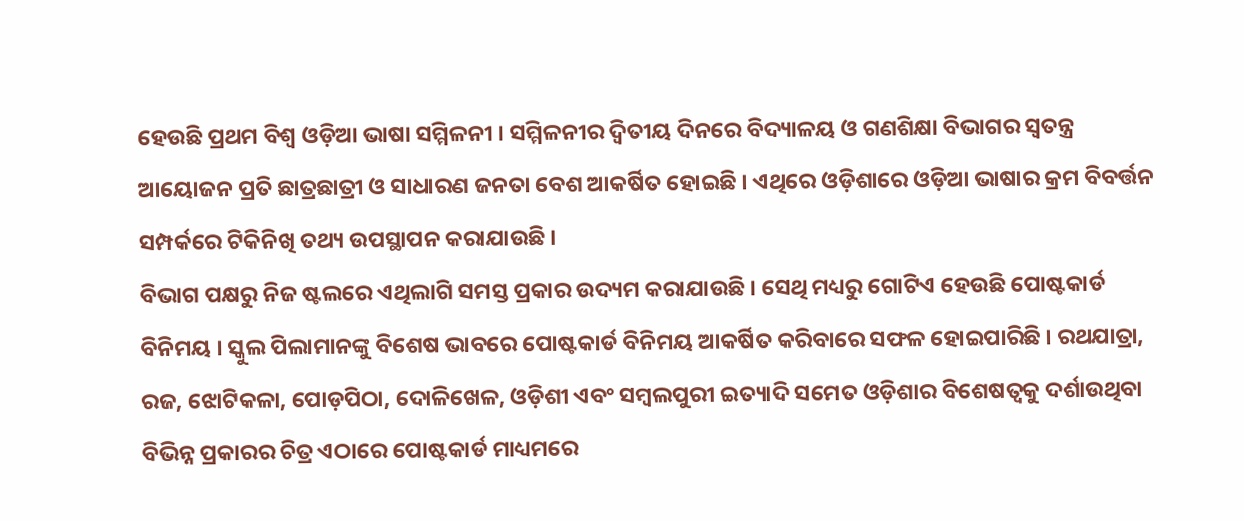ହେଉଛି ପ୍ରଥମ ବିଶ୍ୱ ଓଡ଼ିଆ ଭାଷା ସମ୍ମିଳନୀ । ସମ୍ମିଳନୀର ଦ୍ବିତୀୟ ଦିନରେ ବିଦ୍ୟାଳୟ ଓ ଗଣଶିକ୍ଷା ବିଭାଗର ସ୍ବତନ୍ତ୍ର ଆୟୋଜନ ପ୍ରତି ଛାତ୍ରଛାତ୍ରୀ ଓ ସାଧାରଣ ଜନତା ବେଶ ଆକର୍ଷିତ ହୋଇଛି । ଏଥିରେ ଓଡ଼ିଶାରେ ଓଡ଼ିଆ ଭାଷାର କ୍ରମ ବିବର୍ତ୍ତନ ସମ୍ପର୍କରେ ଟିକିନିଖି ତଥ୍ୟ ଉପସ୍ଥାପନ କରାଯାଉଛି ।
ବିଭାଗ ପକ୍ଷରୁ ନିଜ ଷ୍ଟଲରେ ଏଥିଲାଗି ସମସ୍ତ ପ୍ରକାର ଉଦ୍ୟମ କରାଯାଉଛି । ସେଥି ମଧ୍ୟରୁ ଗୋଟିଏ ହେଉଛି ପୋଷ୍ଟକାର୍ଡ ବିନିମୟ । ସ୍କୁଲ ପିଲାମାନଙ୍କୁ ବିଶେଷ ଭାବରେ ପୋଷ୍ଟକାର୍ଡ ବିନିମୟ ଆକର୍ଷିତ କରିବାରେ ସଫଳ ହୋଇପାରିଛି । ରଥଯାତ୍ରା, ରଜ, ଝୋଟିକଳା, ପୋଡ଼ପିଠା, ଦୋଳିଖେଳ, ଓଡ଼ିଶୀ ଏବଂ ସମ୍ବଲପୁରୀ ଇତ୍ୟାଦି ସମେତ ଓଡ଼ିଶାର ବିଶେଷତ୍ୱକୁ ଦର୍ଶାଉଥିବା ବିଭିନ୍ନ ପ୍ରକାରର ଚିତ୍ର ଏଠାରେ ପୋଷ୍ଟକାର୍ଡ ମାଧ୍ୟମରେ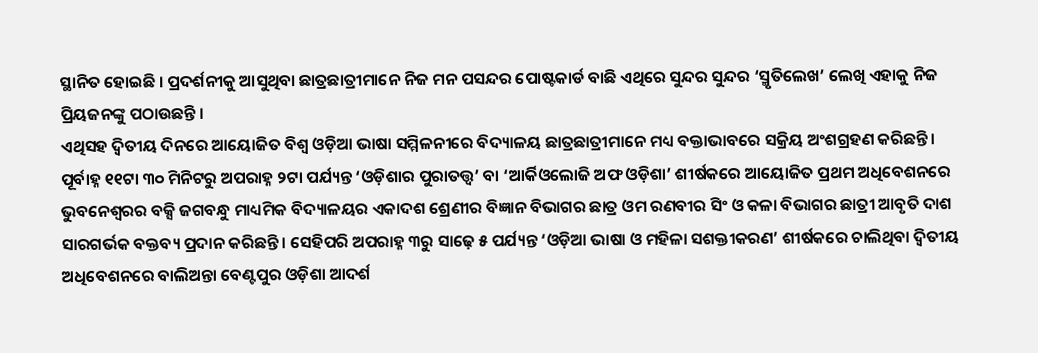ସ୍ଥାନିତ ହୋଇଛି । ପ୍ରଦର୍ଶନୀକୁ ଆସୁଥିବା ଛାତ୍ରଛାତ୍ରୀମାନେ ନିଜ ମନ ପସନ୍ଦର ପୋଷ୍ଟକାର୍ଡ ବାଛି ଏଥିରେ ସୁନ୍ଦର ସୁନ୍ଦର ‘ସ୍ମୃତିଲେଖ’ ଲେଖି ଏହାକୁ ନିଜ ପ୍ରିୟଜନଙ୍କୁ ପଠାଉଛନ୍ତି ।
ଏଥିସହ ଦ୍ୱିତୀୟ ଦିନରେ ଆୟୋଜିତ ବିଶ୍ୱ ଓଡ଼ିଆ ଭାଷା ସମ୍ମିଳନୀରେ ବିଦ୍ୟାଳୟ ଛାତ୍ରଛାତ୍ରୀମାନେ ମଧ୍ୟ ବକ୍ତାଭାବରେ ସକ୍ରିୟ ଅଂଶଗ୍ରହଣ କରିଛନ୍ତି । ପୂର୍ବାହ୍ନ ୧୧ଟା ୩୦ ମିନିଟରୁ ଅପରାହ୍ନ ୨ଟା ପର୍ଯ୍ୟନ୍ତ ‘ଓଡ଼ିଶାର ପୁରାତତ୍ତ୍ୱ’ ବା ‘ଆର୍କିଓଲୋଜି ଅଫ ଓଡ଼ିଶା’ ଶୀର୍ଷକରେ ଆୟୋଜିତ ପ୍ରଥମ ଅଧିବେଶନରେ ଭୁବନେଶ୍ୱରର ବକ୍ସି ଜଗବନ୍ଧୁ ମାଧ୍ୟମିକ ବିଦ୍ୟାଳୟର ଏକାଦଶ ଶ୍ରେଣୀର ବିଜ୍ଞାନ ବିଭାଗର ଛାତ୍ର ଓମ ରଣବୀର ସିଂ ଓ କଳା ବିଭାଗର ଛାତ୍ରୀ ଆବୃତି ଦାଶ ସାରଗର୍ଭକ ବକ୍ତବ୍ୟ ପ୍ରଦାନ କରିଛନ୍ତି । ସେହିପରି ଅପରାହ୍ନ ୩ରୁ ସାଢ଼େ ୫ ପର୍ଯ୍ୟନ୍ତ ‘ଓଡ଼ିଆ ଭାଷା ଓ ମହିଳା ସଶକ୍ତୀକରଣ’ ଶୀର୍ଷକରେ ଚାଲିଥିବା ଦ୍ୱିତୀୟ ଅଧିବେଶନରେ ବାଲିଅନ୍ତା ବେଣ୍ଟପୁର ଓଡ଼ିଶା ଆଦର୍ଶ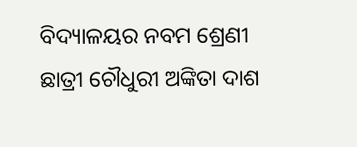ବିଦ୍ୟାଳୟର ନବମ ଶ୍ରେଣୀ ଛାତ୍ରୀ ଚୌଧୁରୀ ଅଙ୍କିତା ଦାଶ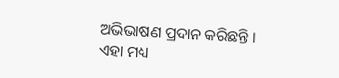ଅଭିଭାଷଣ ପ୍ରଦାନ କରିଛନ୍ତି ।
ଏହା ମଧ୍ୟ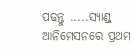ପଢନ୍ତୁ .....ସ୍ୟାଣ୍ଡ୍ ଆନିମେସନରେ ପ୍ରଥମ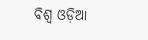ବିଶ୍ବ ଓଡ଼ିଆ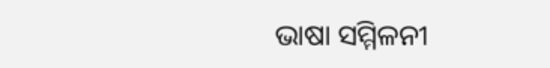ଭାଷା ସମ୍ମିଳନୀ